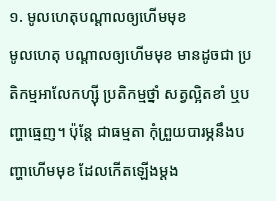១. មូលហេតុបណ្ដាលឲ្យហើមមុខ
មូលហេតុ បណ្ដាលឲ្យហើមមុខ មានដូចជា ប្រតិកម្មអាលែកហ្ស៊ី ប្រតិកម្មថ្នាំ សត្វល្អិតខាំ ឬបញ្ហាធ្មេញ។ ប៉ុន្ដែ ជាធម្មតា កុំព្រួយបារម្ភនឹងបញ្ហាហើមមុខ ដែលកើតឡើងម្ដង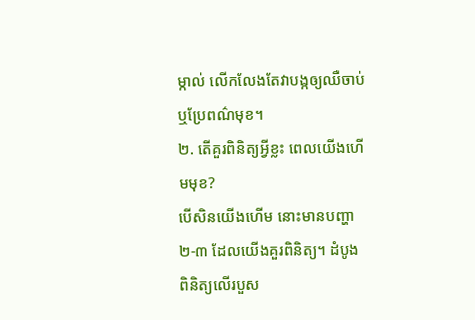ម្កាល់ លើកលែងតែវាបង្កឲ្យឈឺចាប់ ឬប្រែពណ៌មុខ។
២. តើគួរពិនិត្យអ្វីខ្លះ ពេលយើងហើមមុខ?
បើសិនយើងហើម នោះមានបញ្ហា ២-៣ ដែលយើងគួរពិនិត្យ។ ដំបូង ពិនិត្យលើរបួស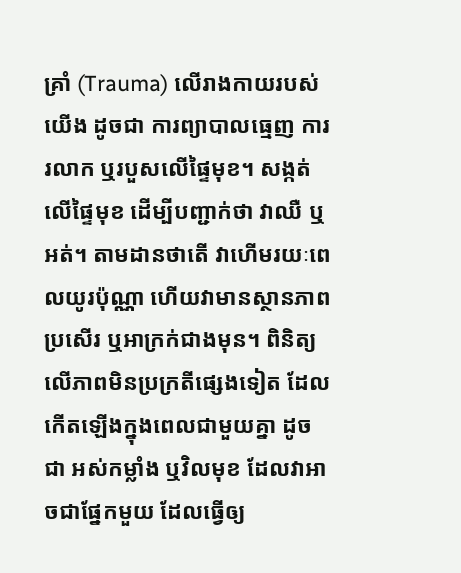គ្រាំ (Trauma) លើរាងកាយរបស់យើង ដូចជា ការព្យាបាលធ្មេញ ការរលាក ឬរបួសលើផ្ទៃមុខ។ សង្កត់លើផ្ទៃមុខ ដើម្បីបញ្ជាក់ថា វាឈឺ ឬអត់។ តាមដានថាតើ វាហើមរយៈពេលយូរប៉ុណ្ណា ហើយវាមានស្ថានភាពប្រសើរ ឬអាក្រក់ជាងមុន។ ពិនិត្យលើភាពមិនប្រក្រតីផ្សេងទៀត ដែលកើតឡើងក្នុងពេលជាមួយគ្នា ដូចជា អស់កម្លាំង ឬវិលមុខ ដែលវាអាចជាផ្នែកមួយ ដែលធ្វើឲ្យ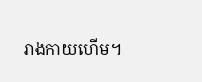រាងកាយហើម។